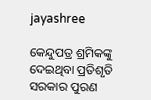jayashree

କେନ୍ଦୁପତ୍ର ଶ୍ରମିକଙ୍କୁ ଦେଇଥିବା ପ୍ରତିଶୃତି ସରକାର ପୁରଣ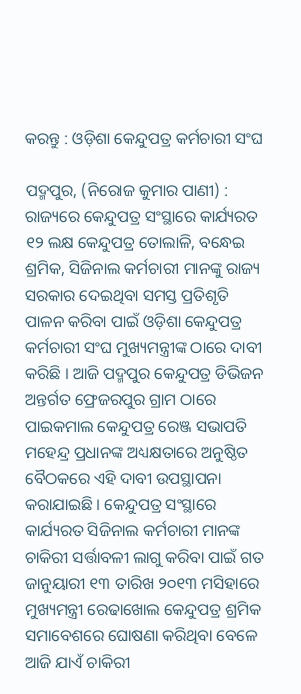କରନ୍ତୁ : ଓଡ଼ିଶା କେନ୍ଦୁପତ୍ର କର୍ମଚାରୀ ସଂଘ

ପଦ୍ମପୁର, (ନିରୋଜ କୁମାର ପାଣୀ) : ରାଜ୍ୟରେ କେନ୍ଦୁପତ୍ର ସଂସ୍ଥାରେ କାର୍ଯ୍ୟରତ ୧୨ ଲକ୍ଷ କେନ୍ଦୁପତ୍ର ତୋଲାଳି, ବନ୍ଧେଇ ଶ୍ରମିକ, ସିଜିନାଲ କର୍ମଚାରୀ ମାନଙ୍କୁ ରାଜ୍ୟ ସରକାର ଦେଇଥିବା ସମସ୍ତ ପ୍ରତିଶୃତି ପାଳନ କରିବା ପାଇଁ ଓଡ଼ିଶା କେନ୍ଦୁପତ୍ର କର୍ମଚାରୀ ସଂଘ ମୁଖ୍ୟମନ୍ତ୍ରୀଙ୍କ ଠାରେ ଦାବୀ କରିଛି । ଆଜି ପଦ୍ମପୁର କେନ୍ଦୁପତ୍ର ଡିଭିଜନ ଅନ୍ତର୍ଗତ ଫ୍ରେଜରପୁର ଗ୍ରାମ ଠାରେ ପାଇକମାଲ କେନ୍ଦୁପତ୍ର ରେଞ୍ଜ ସଭାପତି ମହେନ୍ଦ୍ର ପ୍ରଧାନଙ୍କ ଅଧ୍ୟକ୍ଷତାରେ ଅନୁଷ୍ଠିତ ବୈଠକରେ ଏହି ଦାବୀ ଉପସ୍ଥାପନା କରାଯାଇଛି । କେନ୍ଦୁପତ୍ର ସଂସ୍ଥାରେ କାର୍ଯ୍ୟରତ ସିଜିନାଲ କର୍ମଚାରୀ ମାନଙ୍କ ଚାକିରୀ ସର୍ତ୍ତାବଳୀ ଲାଗୁ କରିବା ପାଇଁ ଗତ ଜାନୁୟାରୀ ୧୩ ତାରିଖ ୨୦୧୩ ମସିହାରେ ମୁଖ୍ୟମନ୍ତ୍ରୀ ରେଢାଖୋଲ କେନ୍ଦୁପତ୍ର ଶ୍ରମିକ ସମାବେଶରେ ଘୋଷଣା କରିଥିବା ବେଳେ ଆଜି ଯାଏଁ ଚାକିରୀ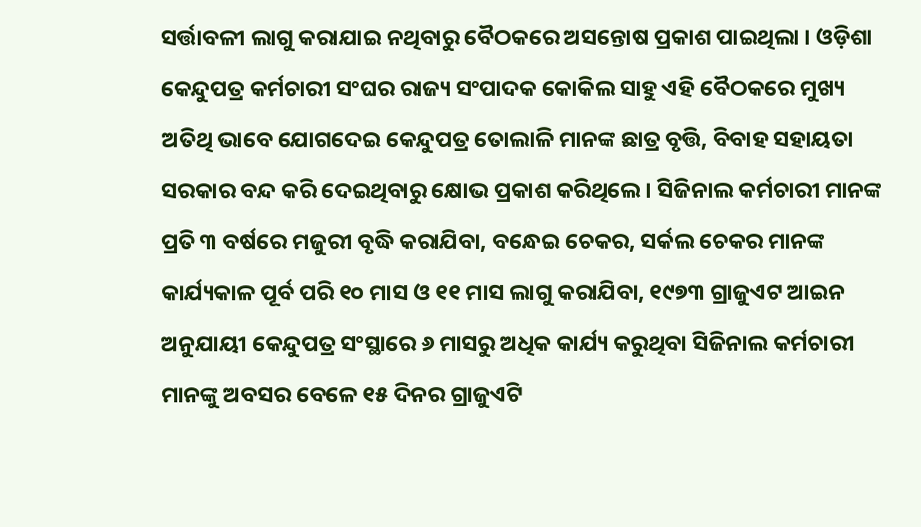ସର୍ତ୍ତାବଳୀ ଲାଗୁ କରାଯାଇ ନଥିବାରୁ ବୈଠକରେ ଅସନ୍ତୋଷ ପ୍ରକାଶ ପାଇଥିଲା । ଓଡ଼ିଶା କେନ୍ଦୁପତ୍ର କର୍ମଚାରୀ ସଂଘର ରାଜ୍ୟ ସଂପାଦକ କୋକିଲ ସାହୁ ଏହି ବୈଠକରେ ମୁଖ୍ୟ ଅତିଥି ଭାବେ ଯୋଗଦେଇ କେନ୍ଦୁପତ୍ର ତୋଲାଳି ମାନଙ୍କ ଛାତ୍ର ବୃତ୍ତି, ବିବାହ ସହାୟତା ସରକାର ବନ୍ଦ କରି ଦେଇଥିବାରୁ କ୍ଷୋଭ ପ୍ରକାଶ କରିଥିଲେ । ସିଜିନାଲ କର୍ମଚାରୀ ମାନଙ୍କ ପ୍ରତି ୩ ବର୍ଷରେ ମଜୁରୀ ବୃଦ୍ଧି କରାଯିବା, ବନ୍ଧେଇ ଚେକର, ସର୍କଲ ଚେକର ମାନଙ୍କ କାର୍ଯ୍ୟକାଳ ପୂର୍ବ ପରି ୧୦ ମାସ ଓ ୧୧ ମାସ ଲାଗୁ କରାଯିବା, ୧୯୭୩ ଗ୍ରାଜୁଏଟ ଆଇନ ଅନୁଯାୟୀ କେନ୍ଦୁପତ୍ର ସଂସ୍ଥାରେ ୬ ମାସରୁ ଅଧିକ କାର୍ଯ୍ୟ କରୁଥିବା ସିଜିନାଲ କର୍ମଚାରୀ ମାନଙ୍କୁ ଅବସର ବେଳେ ୧୫ ଦିନର ଗ୍ରାଜୁଏଟି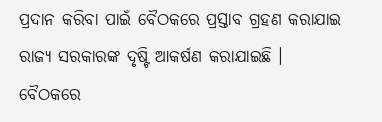ପ୍ରଦାନ କରିବା ପାଇଁ ବୈଠକରେ ପ୍ରସ୍ତାବ ଗ୍ରହଣ କରାଯାଇ ରାଜ୍ୟ ସରକାରଙ୍କ ଦୃଷ୍ଟି ଆକର୍ଷଣ କରାଯାଇଛି । ବୈଠକରେ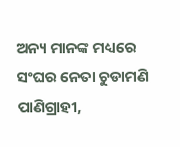ଅନ୍ୟ ମାନଙ୍କ ମଧ୍ୟରେ ସଂଘର ନେତା ଚୁଡାମଣି ପାଣିଗ୍ରାହୀ,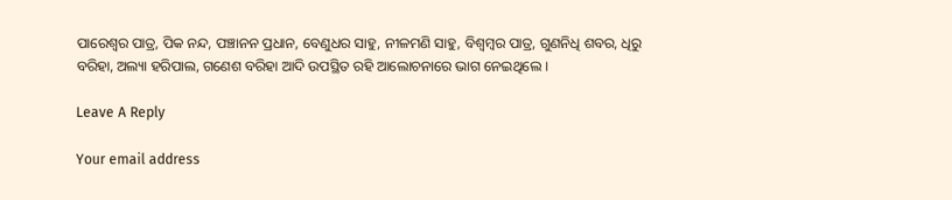ପାରେଶ୍ୱର ପାତ୍ର, ପିକ ନନ୍ଦ, ପଞ୍ଚାନନ ପ୍ରଧାନ, ବେଣୁଧର ସାହୁ, ନୀଳମଣି ସାହୁ, ବିଶ୍ୱମ୍ବର ପାତ୍ର, ଗୁଣନିଧି ଶବର, ଧିରୁ ବରିହା, ଅଲ୍ୟା ହରିପାଲ, ଗଣେଶ ବରିହା ଆଦି ଉପସ୍ଥିତ ରହି ଆଲୋଚନାରେ ଭାଗ ନେଇଥିଲେ ।

Leave A Reply

Your email address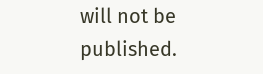will not be published.